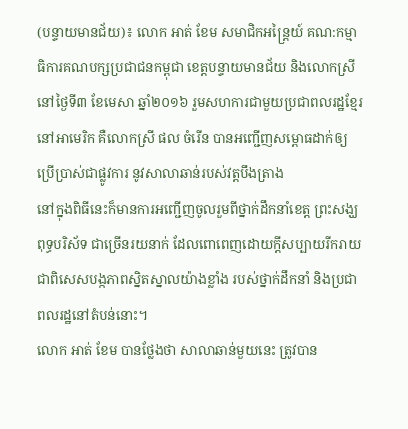(បន្ទាយមានជ័យ)៖ លោក អាត់ ខែម សមាជិកអន្ត្រៃយ៍ គណ:កម្មាធិការគណបក្សប្រជាជនកម្ពុជា ខេត្តបន្ទាយមានជ័យ និងលោកស្រី នៅថ្ងៃទី៣ ខែមេសា ឆ្នាំ២០១៦ រួមសហការជាមួយប្រជាពលរដ្ឋខ្មែរ នៅអាមេរិក គឺលោកស្រី ផល ចំរើន បានអញ្ជើញសម្ពោធដាក់ឲ្យប្រើប្រាស់ជាផ្លូវការ នូវសាលាឆាន់របស់វត្តបឹងត្រាង
នៅក្នុងពិធីនេះក៏មានការអញ្ជើញចូលរួមពីថ្នាក់ដឹកនាំខេត្ត ព្រះសង្ឃ ពុទ្ធបរិស័ទ ជាច្រើនរយនាក់ ដែលពោពេញដោយក្តីសប្បាយរីករាយ ជាពិសេសបង្កភាពស្និតស្នាលយ៉ាងខ្លាំង របស់ថ្នាក់ដឹកនាំ និងប្រជាពលរដ្ឋនៅតំបន់នោះ។
លោក អាត់ ខែម បានថ្លែងថា សាលាឆាន់មួយនេះ ត្រូវបាន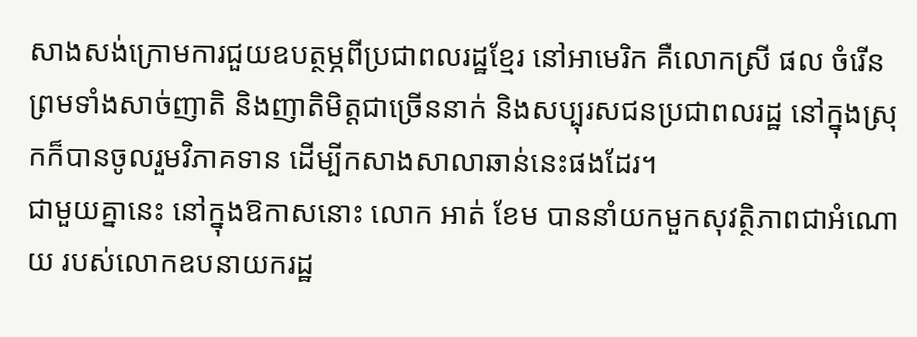សាងសង់ក្រោមការជួយឧបត្ថម្ភពីប្រជាពលរដ្ឋខ្មែរ នៅអាមេរិក គឺលោកស្រី ផល ចំរើន ព្រមទាំងសាច់ញាតិ និងញាតិមិត្តជាច្រើននាក់ និងសប្បុរសជនប្រជាពលរដ្ឋ នៅក្នុងស្រុកក៏បានចូលរួមវិភាគទាន ដើម្បីកសាងសាលាឆាន់នេះផងដែរ។
ជាមួយគ្នានេះ នៅក្នុងឱកាសនោះ លោក អាត់ ខែម បាននាំយកមួកសុវត្ថិភាពជាអំណោយ របស់លោកឧបនាយករដ្ឋ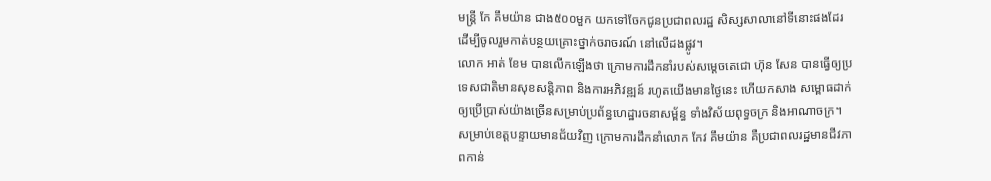មន្រ្តី កែ គឹមយ៉ាន ជាង៥០០មួក យកទៅចែកជូនប្រជាពលរដ្ឋ សិស្សសាលានៅទីនោះផងដែរ ដើម្បីចូលរួមកាត់បន្ថយគ្រោះថ្នាក់ចរាចរណ៍ នៅលើដងផ្លូវ។
លោក អាត់ ខែម បានលើកឡើងថា ក្រោមការដឹកនាំរបស់សម្តេចតេជោ ហ៊ុន សែន បានធ្វើឲ្យប្រទេសជាតិមានសុខសន្តិភាព និងការអភិវឌ្ឍន៍ រហូតយើងមានថ្ងៃនេះ ហើយកសាង សម្ពោធដាក់ឲ្យប្រើប្រាស់យ៉ាងច្រើនសម្រាប់ប្រព័ន្ធហេដ្ឋារចនាសម្ព័ន្ធ ទាំងវិស័យពុទ្ធចក្រ និងអាណាចក្រ។
សម្រាប់ខេត្តបន្ទាយមានជ័យវិញ ក្រោមការដឹកនាំលោក កែវ គឹមយ៉ាន គឺប្រជាពលរដ្ឋមានជីវភាពកាន់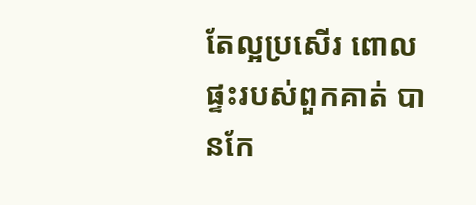តែល្អប្រសើរ ពោលផ្ទះរបស់ពួកគាត់ បានកែ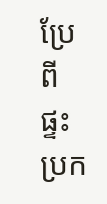ប្រែពីផ្ទះប្រក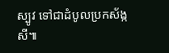ស្បូវ ទៅជាដំបូលប្រកស័ង្កសី៕